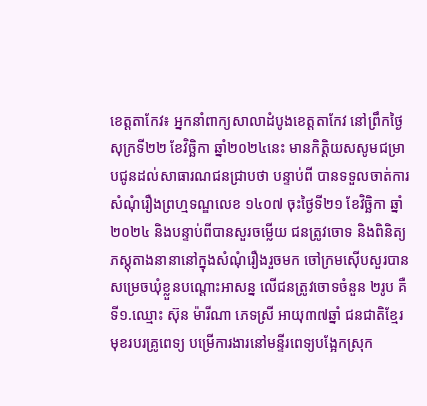ខេត្តតាកែវ៖ អ្នកនាំពាក្យសាលាដំបូងខេត្តតាកែវ នៅព្រឹកថ្ងៃសុក្រទី២២ ខែវិច្ឆិកា ឆ្នាំ២០២៤នេះ មានកិត្តិយសសូមជម្រាបជូនដល់សាធារណជនជ្រាបថា បន្ទាប់ពី បានទទួលចាត់ការសំណុំរឿងព្រហ្មទណ្ឌលេខ ១៤០៧ ចុះថ្ងៃទី២១ ខែវិច្ឆិកា ឆ្នាំ២០២៤ និងបន្ទាប់ពីបានសួរចម្លើយ ជនត្រូវចោទ និងពិនិត្យភស្តុតាងនានានៅក្នុងសំណុំរឿងរួចមក ចៅក្រមស៊ើបសួរបានសម្រេចឃុំខ្លួនបណ្តោះអាសន្ន លើជនត្រូវចោទចំនួន ២រូប គឺទី១.ឈ្មោះ ស៊ុន ម៉ារីណា ភេទស្រី អាយុ៣៧ឆ្នាំ ជនជាតិខ្មែរ មុខរបរគ្រូពេទ្យ បម្រើការងារនៅមន្ទីរពេទ្យបង្អែកស្រុក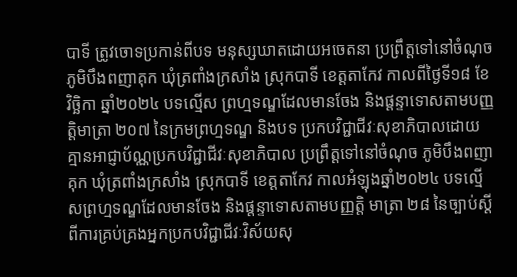បាទី ត្រូវចោទប្រកាន់ពីបទ មនុស្សឃាតដោយអចេតនា ប្រព្រឹត្តទៅនៅចំណុច ភូមិបឹងពញាគុក ឃុំត្រពាំងក្រសាំង ស្រុកបាទី ខេត្តតាកែវ កាលពីថ្ងៃទី១៨ ខែវិច្ឆិកា ឆ្នាំ២០២៤ បទល្មើស ព្រហ្មទណ្ឌដែលមានចែង និងផ្តន្ទាទោសតាមបញ្ញត្តិមាត្រា ២០៧ នៃក្រមព្រហ្មទណ្ឌ និងបទ ប្រកបវិជ្ជាជីវៈសុខាភិបាលដោយគ្មានអាជ្ញាប័ណ្ណប្រកបវិជ្ជាជីវៈសុខាភិបាល ប្រព្រឹត្តទៅនៅចំណុច ភូមិបឹងពញាគុក ឃុំត្រពាំងក្រសាំង ស្រុកបាទី ខេត្តតាកែវ កាលអំឡុងឆ្នាំ២០២៤ បទល្មើសព្រហ្មទណ្ឌដែលមានចែង និងផ្តន្ទាទោសតាមបញ្ញត្តិ មាត្រា ២៨ នៃច្បាប់ស្តីពីការគ្រប់គ្រងអ្នកប្រកបវិជ្ជាជីវៈវិស័យសុ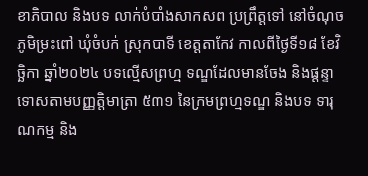ខាភិបាល និងបទ លាក់បំបាំងសាកសព ប្រព្រឹត្តទៅ នៅចំណុច ភូមិម្រះពៅ ឃុំចំបក់ ស្រុកបាទី ខេត្តតាកែវ កាលពីថ្ងៃទី១៨ ខែវិច្ឆិកា ឆ្នាំ២០២៤ បទល្មើសព្រហ្ម ទណ្ឌដែលមានចែង និងផ្តន្ទាទោសតាមបញ្ញត្តិមាត្រា ៥៣១ នៃក្រមព្រហ្មទណ្ឌ និងបទ ទារុណកម្ម និង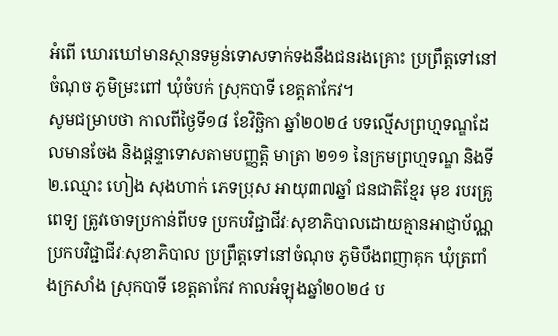អំពើ ឃោរឃៅមានស្ថានទម្ងន់ទោសទាក់ទងនឹងជនរងគ្រោះ ប្រព្រឹត្តទៅនៅចំណុច ភូមិម្រះពៅ ឃុំចំបក់ ស្រុកបាទី ខេត្តតាកែវ។
សូមជម្រាបថា កាលពីថ្ងៃទី១៨ ខែវិច្ឆិកា ឆ្នាំ២០២៤ បទល្មើសព្រហ្មទណ្ឌដែលមានចែង និងផ្តន្ទាទោសតាមបញ្ញត្តិ មាត្រា ២១១ នៃក្រមព្រហ្មទណ្ឌ និងទី២.ឈ្មោះ ហៀង សុងហាក់ ភេទប្រុស អាយុ៣៧ឆ្នាំ ជនជាតិខ្មែរ មុខ របរគ្រូពេទ្យ ត្រូវចោទប្រកាន់ពីបទ ប្រកបវិជ្ជាជីវៈសុខាភិបាលដោយគ្មានអាជ្ញាប័ណ្ណប្រកបវិជ្ជាជីវៈសុខាភិបាល ប្រព្រឹត្តទៅនៅចំណុច ភូមិបឹងពញាគុក ឃុំត្រពាំងក្រសាំង ស្រុកបាទី ខេត្តតាកែវ កាលអំឡុងឆ្នាំ២០២៤ ប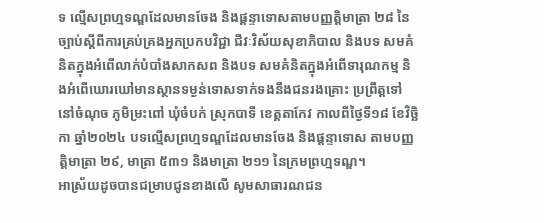ទ ល្មើសព្រហ្មទណ្ឌដែលមានចែង និងផ្តន្ទាទោសតាមបញ្ញត្តិមាត្រា ២៨ នៃច្បាប់ស្តីពីការគ្រប់គ្រងអ្នកប្រកបវិជ្ជា ជីវៈវិស័យសុខាភិបាល និងបទ សមគំនិតក្នុងអំពើលាក់បំបាំងសាកសព និងបទ សមគំនិតក្នុងអំពើទារុណកម្ម និងអំពើឃោរឃៅមានស្ថានទម្ងន់ទោសទាក់ទងនឹងជនរងគ្រោះ ប្រព្រឹត្តទៅនៅចំណុច ភូមិម្រះពៅ ឃុំចំបក់ ស្រុកបាទី ខេត្តតាកែវ កាលពីថ្ងៃទី១៨ ខែវិច្ឆិកា ឆ្នាំ២០២៤ បទល្មើសព្រហ្មទណ្ឌដែលមានចែង និងផ្តន្ទាទោស តាមបញ្ញត្តិមាត្រា ២៩, មាត្រា ៥៣១ និងមាត្រា ២១១ នៃក្រមព្រហ្មទណ្ឌ។
អាស្រ័យដូចបានជម្រាបជូនខាងលើ សូមសាធារណជន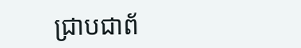ជ្រាបជាព័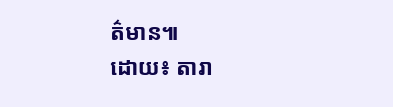ត៌មាន៕
ដោយ៖ តារា